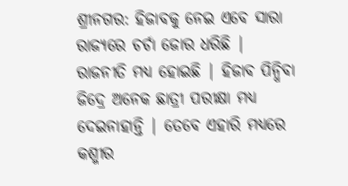ଶ୍ରୀନଗର: ହିଜାବକୁ ନେଇ ଏବେ ସାରା ରାଜ୍ୟରେ ଚର୍ଚା ଜୋର ଧରିଛି | ରାଜନୀତି ମଧ୍ୟ ହୋଇଛି | ହିଜାବ ପିନ୍ଧିବା ଜିଦ୍ରେ ଅନେକ ଛାତ୍ରୀ ପରୀକ୍ଷା ମଧ୍ୟ ଦେଇନାହାନ୍ତି | ତେବେ ଏହାରି ମଧ୍ୟରେ କଶ୍ମୀର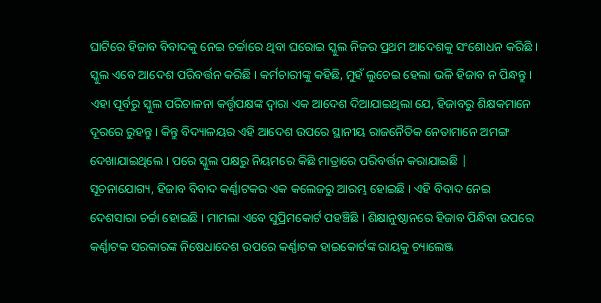ଘାଟିରେ ହିଜାବ ବିବାଦକୁ ନେଇ ଚର୍ଚ୍ଚାରେ ଥିବା ଘରୋଇ ସ୍କୁଲ ନିଜର ପ୍ରଥମ ଆଦେଶକୁ ସଂଶୋଧନ କରିଛି ।
ସ୍କୁଲ ଏବେ ଆଦେଶ ପରିବର୍ତ୍ତନ କରିଛି । କର୍ମଚାରୀଙ୍କୁ କହିଛି, ମୁହଁ ଲୁଚେଇ ହେଲା ଭଳି ହିଜାବ ନ ପିନ୍ଧନ୍ତୁ । ଏହା ପୂର୍ବରୁ ସ୍କୁଲ ପରିଚାଳନା କର୍ତ୍ତୃପକ୍ଷଙ୍କ ଦ୍ୱାରା ଏକ ଆଦେଶ ଦିଆଯାଇଥିଲା ଯେ, ହିଜାବରୁ ଶିକ୍ଷକମାନେ ଦୂରରେ ରୁହନ୍ତୁ । କିନ୍ତୁ ବିଦ୍ୟାଳୟର ଏହି ଆଦେଶ ଉପରେ ସ୍ଥାନୀୟ ରାଜନୈତିକ ନେତାମାନେ ଅମଙ୍ଗ ଦେଖାଯାଇଥିଲେ । ପରେ ସ୍କୁଲ ପକ୍ଷରୁ ନିୟମରେ କିଛି ମାତ୍ରାରେ ପରିବର୍ତ୍ତନ କରାଯାଇଛି |
ସୂଚନାଯୋଗ୍ୟ, ହିଜାବ ବିବାଦ କର୍ଣ୍ଣାଟକର ଏକ କଲେଜରୁ ଆରମ୍ଭ ହୋଇଛି । ଏହି ବିବାଦ ନେଇ ଦେଶସାରା ଚର୍ଚ୍ଚା ହୋଇଛି । ମାମଲା ଏବେ ସୁପ୍ରିମକୋର୍ଟ ପହଞ୍ଚିଛି । ଶିକ୍ଷାନୁଷ୍ଠାନରେ ହିଜାବ ପିନ୍ଧିବା ଉପରେ କର୍ଣ୍ଣାଟକ ସରକାରଙ୍କ ନିଷେଧାଦେଶ ଉପରେ କର୍ଣ୍ଣାଟକ ହାଇକୋର୍ଟଙ୍କ ରାୟକୁ ଚ୍ୟାଲେଞ୍ଜ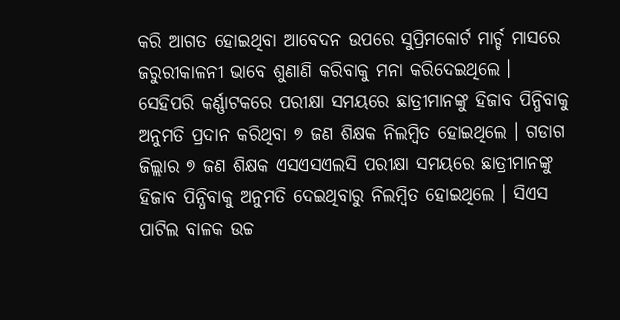କରି ଆଗତ ହୋଇଥିବା ଆବେଦନ ଉପରେ ସୁପ୍ରିମକୋର୍ଟ ମାର୍ଚ୍ଚ ମାସରେ ଜରୁରୀକାଳନୀ ଭାବେ ଶୁଣାଣି କରିବାକୁ ମନା କରିଦେଇଥିଲେ ।
ସେହିପରି କର୍ଣ୍ଣାଟକରେ ପରୀକ୍ଷା ସମୟରେ ଛାତ୍ରୀମାନଙ୍କୁ ହିଜାବ ପିନ୍ଧିବାକୁ ଅନୁମତି ପ୍ରଦାନ କରିଥିବା ୭ ଜଣ ଶିକ୍ଷକ ନିଲମ୍ବିତ ହୋଇଥିଲେ । ଗଡାଗ ଜିଲ୍ଲାର ୭ ଜଣ ଶିକ୍ଷକ ଏସଏସଏଲସି ପରୀକ୍ଷା ସମୟରେ ଛାତ୍ରୀମାନଙ୍କୁ ହିଜାବ ପିନ୍ଧିବାକୁ ଅନୁମତି ଦେଇଥିବାରୁ ନିଲମ୍ବିତ ହୋଇଥିଲେ । ସିଏସ ପାଟିଲ ବାଳକ ଉଚ୍ଚ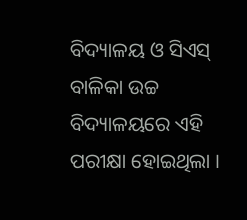ବିଦ୍ୟାଳୟ ଓ ସିଏସ୍ ବାଳିକା ଉଚ୍ଚ ବିଦ୍ୟାଳୟରେ ଏହି ପରୀକ୍ଷା ହୋଇଥିଲା ।